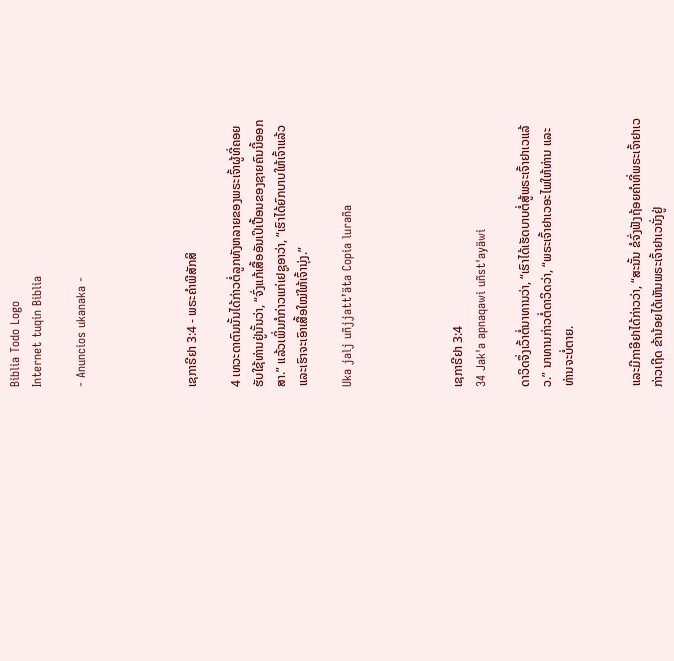Biblia Todo Logo
Internet tuqin Biblia

- Anuncios ukanaka -




ເຊກາຣີຢາ 3:4 - ພຣະຄຳພີສັກສິ

4 ເທວະດາຕົນນັ້ນໄດ້ກ່າວຕໍ່ລູກທັງຫລາຍຂອງພຣະເຈົ້າຜູ້ທີ່ຄອຍຮັບໃຊ້ທ່ານຢູ່ນັ້ນວ່າ, “ຈົ່ງແກ້ເສື້ອອັນເປິເປື້ອນຂອງຊາຍຄົນນີ້ອອກສາ.” ແລ້ວເພິ່ນກໍກ່າວແກ່ເຢຊູອາວ່າ, “ເຮົາໄດ້ຍົກບາບໃຫ້ເຈົ້າແລ້ວ ແລະເຮົາຈະເອົາເສື້ອໃໝ່ໃຫ້ເຈົ້ານຸ່ງ.”

Uka jalj uñjjattʼäta Copia luraña




ເຊກາຣີຢາ 3:4
34 Jak'a apnaqawi uñst'ayäwi

ດາວິດຈຶ່ງເວົ້າຕໍ່ນາທານວ່າ, “ເຮົາໄດ້ເຮັດບາບຕໍ່ສູ້ພຣະເຈົ້າຢາເວແລ້ວ.” ນາທານກ່າວຕໍ່ດາວິດວ່າ, “ພຣະເຈົ້າຢາເວອະໄພໃຫ້ທ່ານ ແລະທ່ານຈະບໍ່ຕາຍ.


ແລະມີກາອີຢາໄດ້ກ່າວວ່າ, “ສະນັ້ນ ຂໍຈົ່ງຟັງຖ້ອຍຄຳທີ່ພຣະເຈົ້າຢາເວກ່າວເຖີດ ຂ້ານ້ອຍໄດ້ເຫັນພຣະເຈົ້າຢາເວນັ່ງຢູ່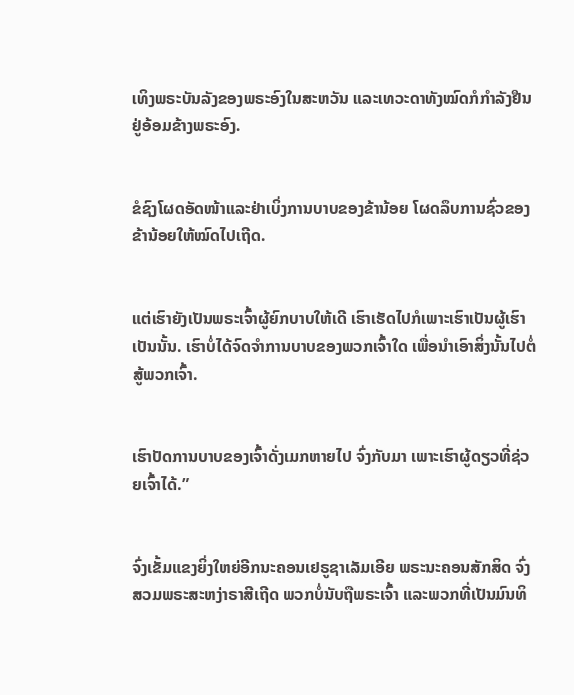ເທິງພຣະບັນລັງຂອງພຣະອົງໃນສະຫວັນ ແລະເທວະດາທັງໝົດກໍກຳລັງຢືນຢູ່ອ້ອມຂ້າງພຣະອົງ.


ຂໍຊົງໂຜດອັດໜ້າແລະຢ່າເບິ່ງການບາບຂອງຂ້ານ້ອຍ ໂຜດລຶບການຊົ່ວຂອງຂ້ານ້ອຍໃຫ້ໝົດໄປເຖີດ.


ແຕ່ເຮົາຍັງເປັນພຣະເຈົ້າຜູ້ຍົກບາບໃຫ້ເດີ ເຮົາເຮັດໄປກໍເພາະເຮົາເປັນຜູ້ເຮົາເປັນນັ້ນ. ເຮົາບໍ່ໄດ້ຈົດຈຳການບາບຂອງພວກເຈົ້າໃດ ເພື່ອນຳເອົາສິ່ງນັ້ນໄປຕໍ່ສູ້ພວກເຈົ້າ.


ເຮົາປັດການບາບຂອງເຈົ້າດັ່ງເມກຫາຍໄປ ຈົ່ງກັບມາ ເພາະເຮົາຜູ້ດຽວທີ່ຊ່ວຍເຈົ້າໄດ້.”


ຈົ່ງເຂັ້ມແຂງຍິ່ງໃຫຍ່ອີກນະຄອນເຢຣູຊາເລັມເອີຍ ພຣະນະຄອນສັກສິດ ຈົ່ງສວມພຣະສະຫງ່າຣາສີເຖີດ ພວກບໍ່ນັບຖືພຣະເຈົ້າ ແລະພວກທີ່ເປັນມົນທິ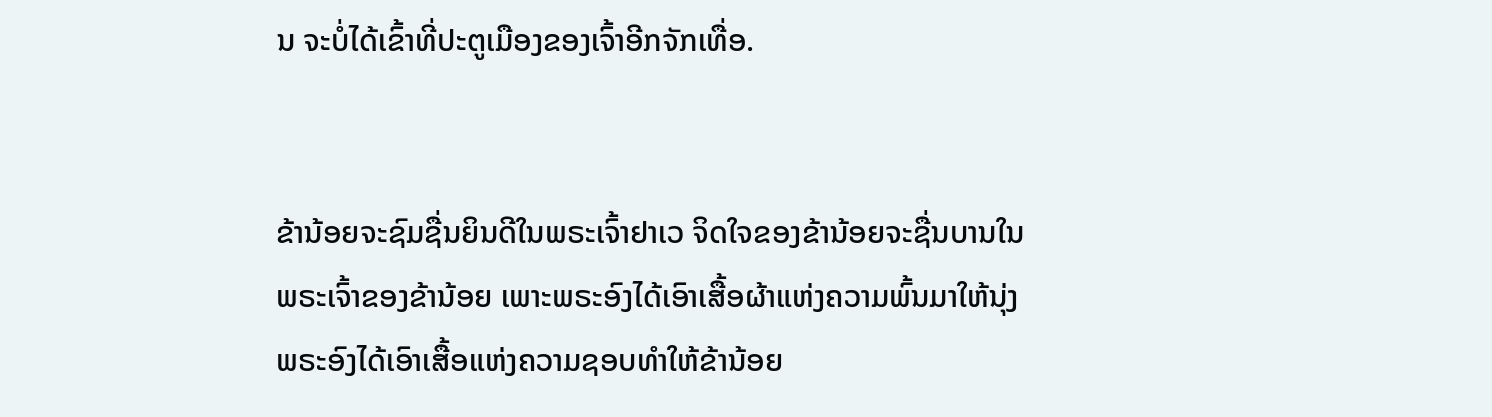ນ ຈະບໍ່ໄດ້ເຂົ້າທີ່ປະຕູເມືອງຂອງເຈົ້າອີກຈັກເທື່ອ.


ຂ້ານ້ອຍຈະຊົມຊື່ນຍິນດີໃນພຣະເຈົ້າຢາເວ ຈິດໃຈຂອງຂ້ານ້ອຍຈະຊື່ນບານໃນພຣະເຈົ້າຂອງຂ້ານ້ອຍ ເພາະພຣະອົງໄດ້ເອົາເສື້ອຜ້າແຫ່ງຄວາມພົ້ນມາໃຫ້ນຸ່ງ ພຣະອົງໄດ້ເອົາເສື້ອແຫ່ງຄວາມຊອບທຳໃຫ້ຂ້ານ້ອຍ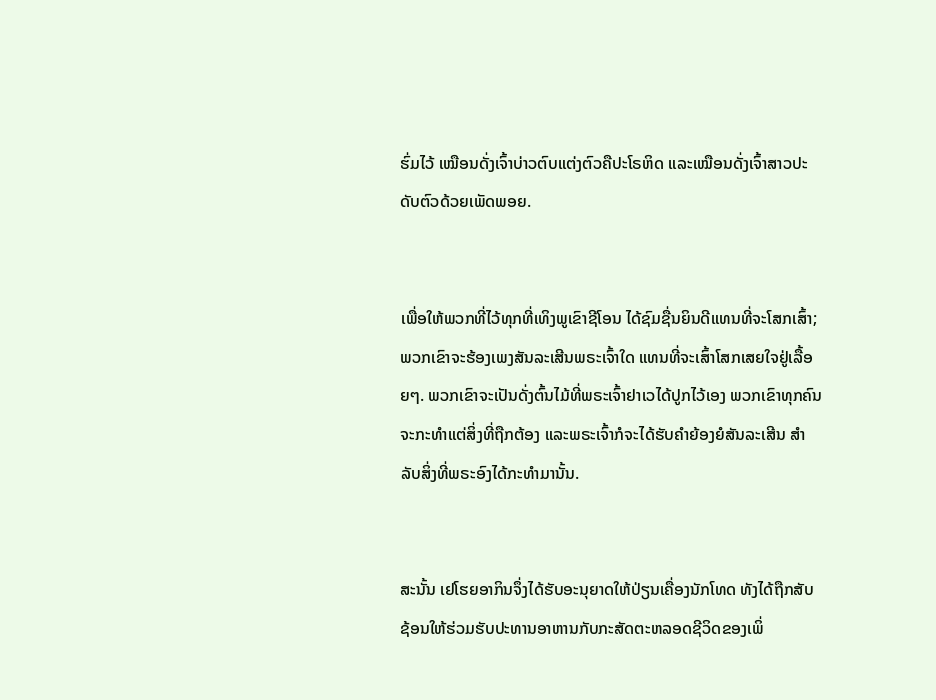ຮົ່ມໄວ້ ເໝືອນດັ່ງເຈົ້າບ່າວຕົບແຕ່ງຕົວຄືປະໂຣຫິດ ແລະເໝືອນດັ່ງເຈົ້າສາວປະດັບຕົວດ້ວຍເພັດພອຍ.


ເພື່ອໃຫ້ພວກທີ່ໄວ້ທຸກທີ່ເທິງພູເຂົາຊີໂອນ ໄດ້ຊົມຊື່ນຍິນດີແທນທີ່ຈະໂສກເສົ້າ; ພວກເຂົາຈະຮ້ອງເພງສັນລະເສີນພຣະເຈົ້າໃດ ແທນທີ່ຈະເສົ້າໂສກເສຍໃຈຢູ່ເລື້ອຍໆ. ພວກເຂົາຈະເປັນດັ່ງຕົ້ນໄມ້ທີ່ພຣະເຈົ້າຢາເວໄດ້ປູກໄວ້ເອງ ພວກເຂົາທຸກຄົນຈະກະທຳແຕ່ສິ່ງທີ່ຖືກຕ້ອງ ແລະພຣະເຈົ້າກໍຈະໄດ້ຮັບຄຳຍ້ອງຍໍສັນລະເສີນ ສຳລັບສິ່ງທີ່ພຣະອົງໄດ້ກະທຳມານັ້ນ.


ສະນັ້ນ ເຢໂຮຍອາກິນຈຶ່ງໄດ້ຮັບອະນຸຍາດໃຫ້ປ່ຽນເຄື່ອງນັກໂທດ ທັງໄດ້ຖືກສັບຊ້ອນໃຫ້ຮ່ວມຮັບປະທານອາຫານກັບກະສັດຕະຫລອດຊີວິດຂອງເພິ່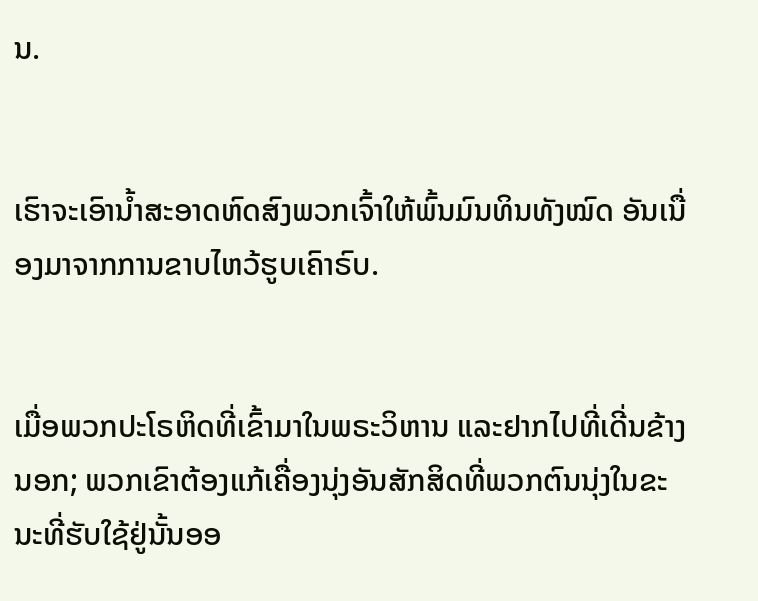ນ.


ເຮົາຈະເອົານໍ້າສະອາດຫົດສົງພວກເຈົ້າໃຫ້ພົ້ນມົນທິນທັງໝົດ ອັນເນື່ອງມາຈາກການຂາບໄຫວ້ຮູບເຄົາຣົບ.


ເມື່ອພວກປະໂຣຫິດທີ່ເຂົ້າມາໃນພຣະວິຫານ ແລະຢາກໄປທີ່ເດີ່ນຂ້າງນອກ; ພວກເຂົາຕ້ອງແກ້ເຄື່ອງນຸ່ງອັນສັກສິດທີ່ພວກຕົນນຸ່ງໃນຂະນະທີ່ຮັບໃຊ້ຢູ່ນັ້ນອອ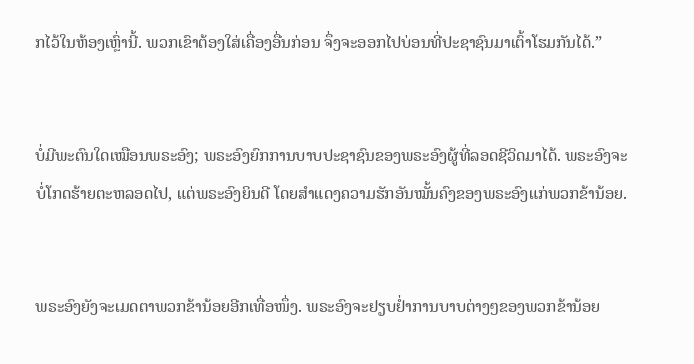ກໄວ້ໃນຫ້ອງເຫຼົ່ານີ້. ພວກເຂົາຕ້ອງໃສ່ເຄື່ອງອື່ນກ່ອນ ຈຶ່ງຈະອອກໄປບ່ອນທີ່ປະຊາຊົນມາເຕົ້າໂຮມກັນໄດ້.”


ບໍ່ມີພະຕົນໃດເໝືອນພຣະອົງ; ພຣະອົງຍົກການບາບປະຊາຊົນຂອງພຣະອົງຜູ້ທີ່ລອດຊີວິດມາໄດ້. ພຣະອົງຈະບໍ່ໂກດຮ້າຍຕະຫລອດໄປ, ແຕ່ພຣະອົງຍິນດີ ໂດຍສຳແດງຄວາມຮັກອັນໝັ້ນຄົງຂອງພຣະອົງແກ່ພວກຂ້ານ້ອຍ.


ພຣະອົງຍັງຈະເມດຕາພວກຂ້ານ້ອຍອີກເທື່ອໜຶ່ງ. ພຣະອົງຈະຢຽບຢໍ່າການບາບຕ່າງໆຂອງພວກຂ້ານ້ອຍ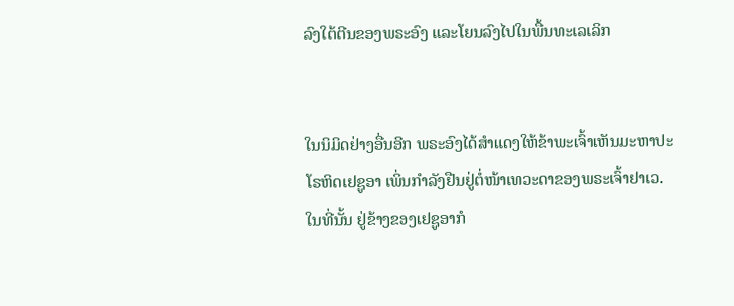ລົງໃຕ້ຕີນຂອງພຣະອົງ ແລະໂຍນລົງໄປໃນພື້ນທະເລເລິກ


ໃນນິມິດຢ່າງອື່ນອີກ ພຣະອົງໄດ້ສຳແດງໃຫ້ຂ້າພະເຈົ້າເຫັນມະຫາປະໂຣຫິດເຢຊູອາ ເພິ່ນກຳລັງຢືນຢູ່ຕໍ່ໜ້າເທວະດາຂອງພຣະເຈົ້າຢາເວ. ໃນທີ່ນັ້ນ ຢູ່ຂ້າງຂອງເຢຊູອາກໍ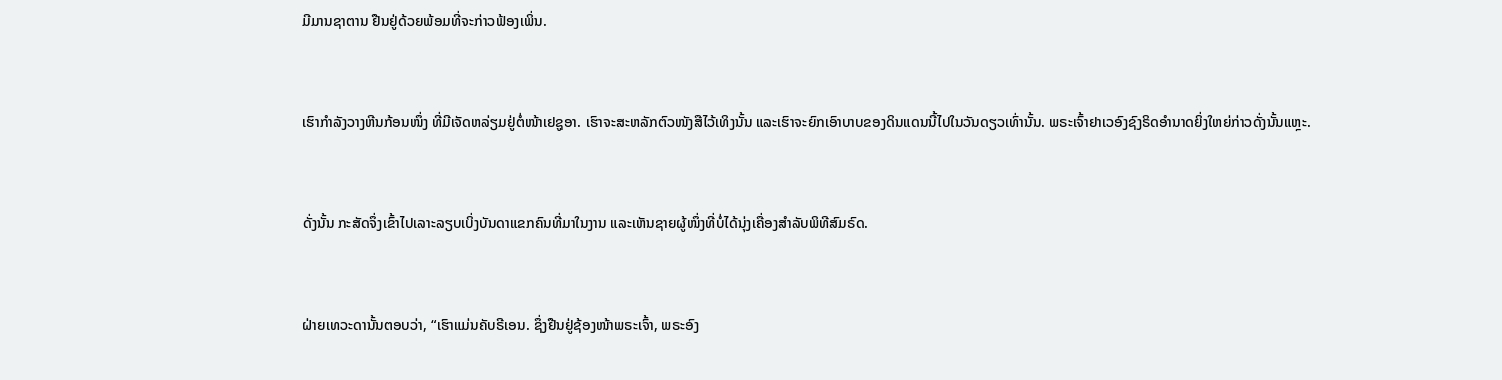ມີມານຊາຕານ ຢືນຢູ່ດ້ວຍພ້ອມທີ່ຈະກ່າວຟ້ອງເພິ່ນ.


ເຮົາກຳລັງວາງຫີນກ້ອນໜຶ່ງ ທີ່ມີເຈັດຫລ່ຽມຢູ່ຕໍ່ໜ້າເຢຊູອາ. ເຮົາຈະສະຫລັກຕົວໜັງສືໄວ້ເທິງນັ້ນ ແລະເຮົາຈະຍົກເອົາບາບຂອງດິນແດນນີ້ໄປໃນວັນດຽວເທົ່ານັ້ນ. ພຣະເຈົ້າຢາເວອົງຊົງຣິດອຳນາດຍິ່ງໃຫຍ່ກ່າວດັ່ງນັ້ນແຫຼະ.


ດັ່ງນັ້ນ ກະສັດຈຶ່ງເຂົ້າໄປເລາະລຽບເບິ່ງບັນດາແຂກຄົນທີ່ມາໃນງານ ແລະເຫັນຊາຍຜູ້ໜຶ່ງທີ່ບໍ່ໄດ້ນຸ່ງເຄື່ອງສຳລັບພິທີສົມຣົດ.


ຝ່າຍເທວະດານັ້ນຕອບວ່າ, “ເຮົາແມ່ນຄັບຣີເອນ. ຊຶ່ງຢືນຢູ່ຊ້ອງໜ້າພຣະເຈົ້າ, ພຣະອົງ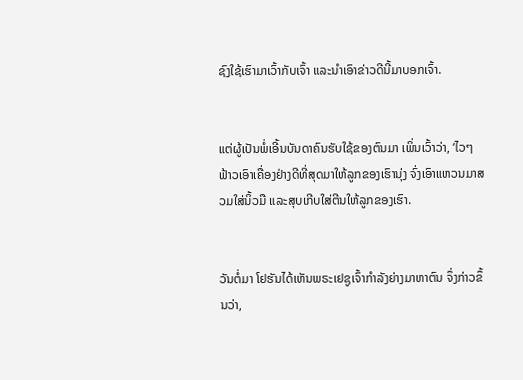ຊົງໃຊ້ເຮົາມາເວົ້າກັບເຈົ້າ ແລະນຳເອົາຂ່າວດີນີ້ມາບອກເຈົ້າ.


ແຕ່ຜູ້ເປັນພໍ່ເອີ້ນບັນດາຄົນຮັບໃຊ້ຂອງຕົນມາ ເພິ່ນເວົ້າວ່າ, ‘ໄວໆ ຟ້າວເອົາເຄື່ອງຢ່າງດີທີ່ສຸດມາໃຫ້ລູກຂອງເຮົານຸ່ງ ຈົ່ງເອົາແຫວນມາສວມໃສ່ນິ້ວມື ແລະສຸບເກີບໃສ່ຕີນໃຫ້ລູກຂອງເຮົາ.


ວັນຕໍ່ມາ ໂຢຮັນໄດ້ເຫັນພຣະເຢຊູເຈົ້າກຳລັງຍ່າງມາຫາຕົນ ຈຶ່ງກ່າວຂຶ້ນວ່າ,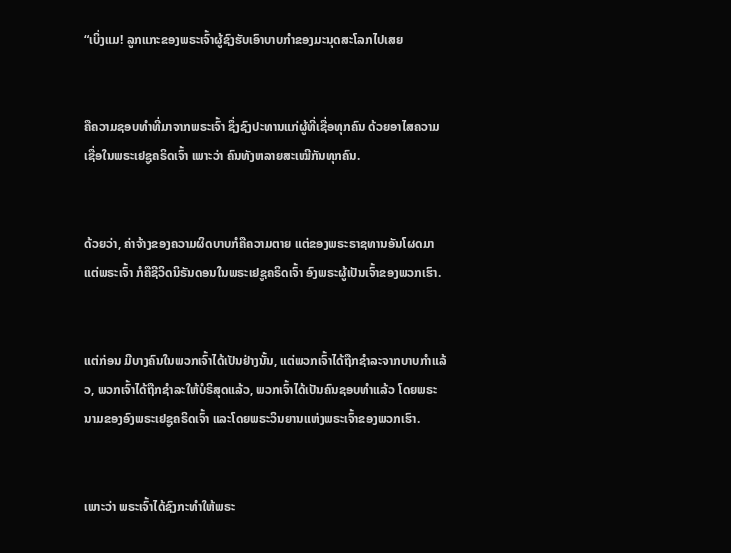“ເບິ່ງແມ! ລູກແກະຂອງພຣະເຈົ້າຜູ້ຊົງຮັບເອົາບາບກຳຂອງມະນຸດສະໂລກໄປເສຍ


ຄືຄວາມຊອບທຳທີ່ມາຈາກພຣະເຈົ້າ ຊຶ່ງຊົງປະທານແກ່ຜູ້ທີ່ເຊື່ອທຸກຄົນ ດ້ວຍອາໄສຄວາມເຊື່ອໃນພຣະເຢຊູຄຣິດເຈົ້າ ເພາະວ່າ ຄົນທັງຫລາຍສະເໝີກັນທຸກຄົນ.


ດ້ວຍວ່າ, ຄ່າຈ້າງຂອງຄວາມຜິດບາບກໍຄືຄວາມຕາຍ ແຕ່ຂອງພຣະຣາຊທານອັນໂຜດມາແຕ່ພຣະເຈົ້າ ກໍຄືຊີວິດນິຣັນດອນໃນພຣະເຢຊູຄຣິດເຈົ້າ ອົງພຣະຜູ້ເປັນເຈົ້າຂອງພວກເຮົາ.


ແຕ່ກ່ອນ ມີບາງຄົນໃນພວກເຈົ້າໄດ້ເປັນຢ່າງນັ້ນ, ແຕ່ພວກເຈົ້າໄດ້ຖືກຊຳລະຈາກບາບກຳແລ້ວ, ພວກເຈົ້າໄດ້ຖືກຊຳລະໃຫ້ບໍຣິສຸດແລ້ວ, ພວກເຈົ້າໄດ້ເປັນຄົນຊອບທຳແລ້ວ ໂດຍພຣະນາມຂອງອົງພຣະເຢຊູຄຣິດເຈົ້າ ແລະໂດຍພຣະວິນຍານແຫ່ງພຣະເຈົ້າຂອງພວກເຮົາ.


ເພາະວ່າ ພຣະເຈົ້າໄດ້ຊົງກະທຳໃຫ້ພຣະ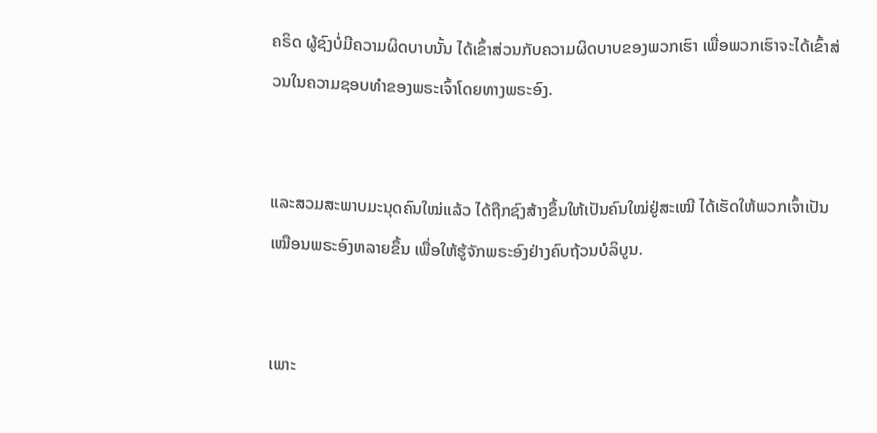ຄຣິດ ຜູ້ຊົງບໍ່ມີຄວາມຜິດບາບນັ້ນ ໄດ້ເຂົ້າສ່ວນກັບຄວາມຜິດບາບຂອງພວກເຮົາ ເພື່ອພວກເຮົາຈະໄດ້ເຂົ້າສ່ວນໃນຄວາມຊອບທຳຂອງພຣະເຈົ້າໂດຍທາງພຣະອົງ.


ແລະສວມສະພາບມະນຸດຄົນໃໝ່ແລ້ວ ໄດ້ຖືກຊົງສ້າງຂຶ້ນໃຫ້ເປັນຄົນໃໝ່ຢູ່ສະເໝີ ໄດ້ເຮັດໃຫ້ພວກເຈົ້າເປັນເໝືອນພຣະອົງຫລາຍຂຶ້ນ ເພື່ອໃຫ້ຮູ້ຈັກພຣະອົງຢ່າງຄົບຖ້ວນບໍລິບູນ.


ເພາະ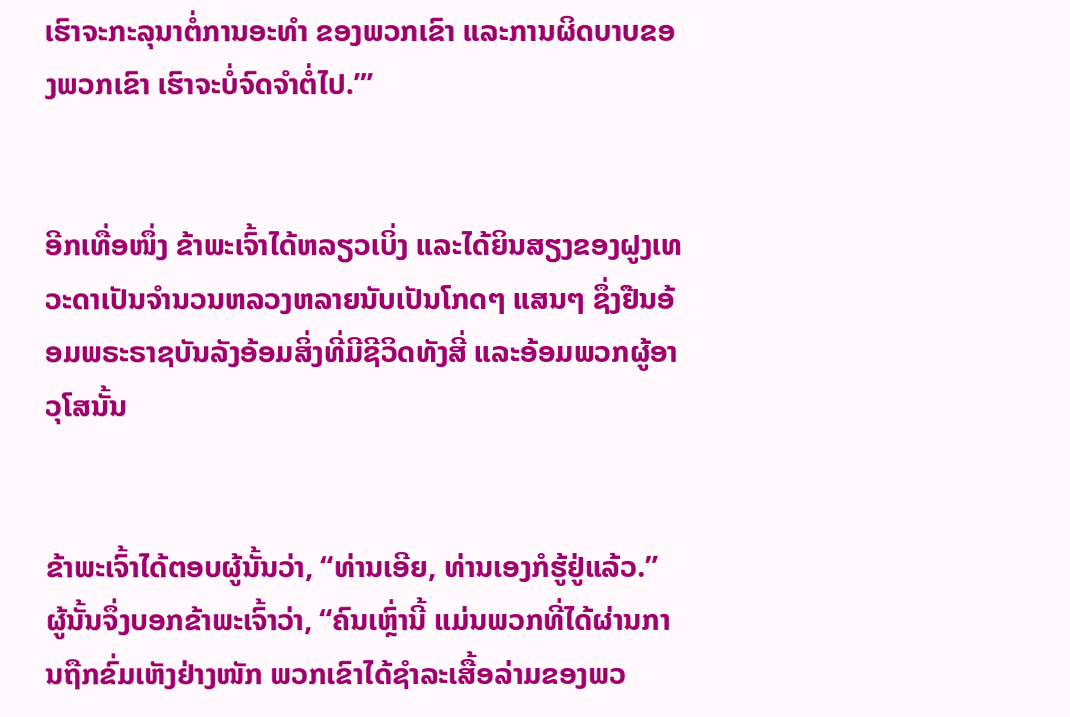ເຮົາຈະກະລຸນາຕໍ່ການອະທຳ ຂອງພວກເຂົາ ແລະການຜິດບາບຂອງພວກເຂົາ ເຮົາຈະບໍ່ຈົດຈຳຕໍ່ໄປ.”’


ອີກເທື່ອໜຶ່ງ ຂ້າພະເຈົ້າໄດ້ຫລຽວເບິ່ງ ແລະໄດ້ຍິນສຽງຂອງຝູງເທວະດາເປັນຈຳນວນຫລວງຫລາຍນັບເປັນໂກດໆ ແສນໆ ຊຶ່ງຢືນອ້ອມພຣະຣາຊບັນລັງອ້ອມສິ່ງທີ່ມີຊີວິດທັງສີ່ ແລະອ້ອມພວກຜູ້ອາວຸໂສນັ້ນ


ຂ້າພະເຈົ້າໄດ້ຕອບຜູ້ນັ້ນວ່າ, “ທ່ານເອີຍ, ທ່ານເອງກໍຮູ້ຢູ່ແລ້ວ.” ຜູ້ນັ້ນຈຶ່ງບອກຂ້າພະເຈົ້າວ່າ, “ຄົນເຫຼົ່ານີ້ ແມ່ນພວກທີ່ໄດ້ຜ່ານການຖືກຂົ່ມເຫັງຢ່າງໜັກ ພວກເຂົາໄດ້ຊຳລະເສື້ອລ່າມຂອງພວ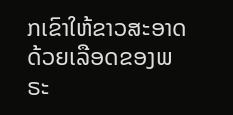ກເຂົາໃຫ້ຂາວສະອາດ ດ້ວຍເລືອດຂອງພຣະ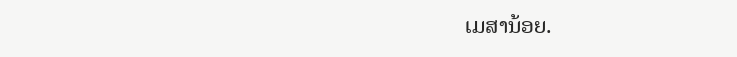ເມສານ້ອຍ.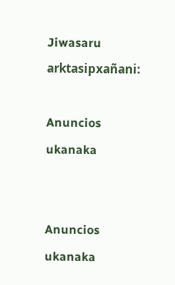Jiwasaru arktasipxañani:

Anuncios ukanaka


Anuncios ukanaka